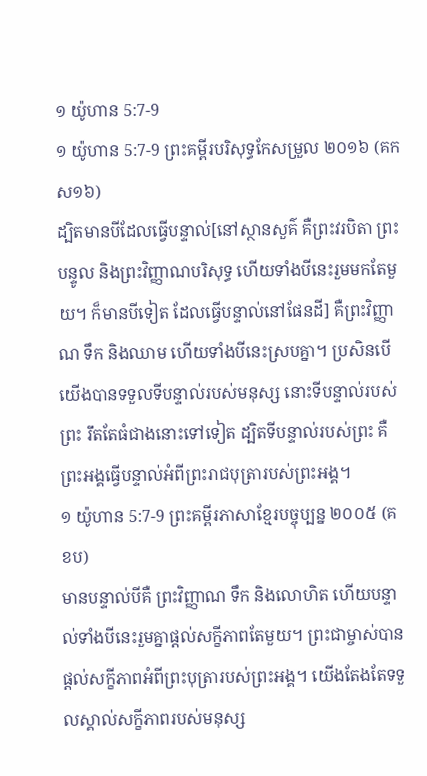១ យ៉ូហាន 5:7-9
១ យ៉ូហាន 5:7-9 ព្រះគម្ពីរបរិសុទ្ធកែសម្រួល ២០១៦ (គកស១៦)
ដ្បិតមានបីដែលធ្វើបន្ទាល់[នៅស្ថានសួគ៌ គឺព្រះវរបិតា ព្រះបន្ទូល និងព្រះវិញ្ញាណបរិសុទ្ធ ហើយទាំងបីនេះរួមមកតែមួយ។ ក៏មានបីទៀត ដែលធ្វើបន្ទាល់នៅផែនដី] គឺព្រះវិញ្ញាណ ទឹក និងឈាម ហើយទាំងបីនេះស្របគ្នា។ ប្រសិនបើយើងបានទទួលទីបន្ទាល់របស់មនុស្ស នោះទីបន្ទាល់របស់ព្រះ រឹតតែធំជាងនោះទៅទៀត ដ្បិតទីបន្ទាល់របស់ព្រះ គឺព្រះអង្គធ្វើបន្ទាល់អំពីព្រះរាជបុត្រារបស់ព្រះអង្គ។
១ យ៉ូហាន 5:7-9 ព្រះគម្ពីរភាសាខ្មែរបច្ចុប្បន្ន ២០០៥ (គខប)
មានបន្ទាល់បីគឺ ព្រះវិញ្ញាណ ទឹក និងលោហិត ហើយបន្ទាល់ទាំងបីនេះរួមគ្នាផ្ដល់សក្ខីភាពតែមួយ។ ព្រះជាម្ចាស់បានផ្ដល់សក្ខីភាពអំពីព្រះបុត្រារបស់ព្រះអង្គ។ យើងតែងតែទទួលស្គាល់សក្ខីភាពរបស់មនុស្ស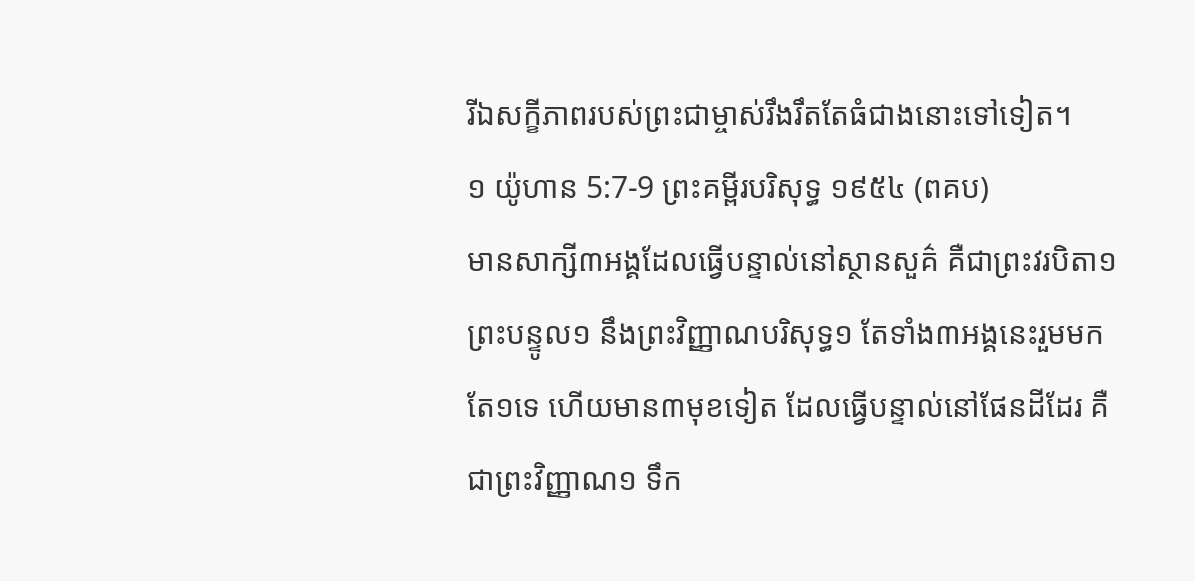រីឯសក្ខីភាពរបស់ព្រះជាម្ចាស់រឹងរឹតតែធំជាងនោះទៅទៀត។
១ យ៉ូហាន 5:7-9 ព្រះគម្ពីរបរិសុទ្ធ ១៩៥៤ (ពគប)
មានសាក្សី៣អង្គដែលធ្វើបន្ទាល់នៅស្ថានសួគ៌ គឺជាព្រះវរបិតា១ ព្រះបន្ទូល១ នឹងព្រះវិញ្ញាណបរិសុទ្ធ១ តែទាំង៣អង្គនេះរួមមកតែ១ទេ ហើយមាន៣មុខទៀត ដែលធ្វើបន្ទាល់នៅផែនដីដែរ គឺជាព្រះវិញ្ញាណ១ ទឹក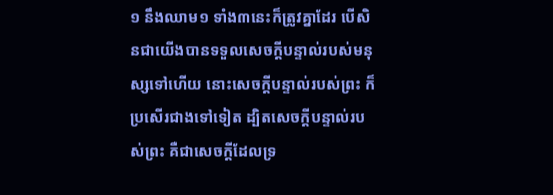១ នឹងឈាម១ ទាំង៣នេះក៏ត្រូវគ្នាដែរ បើសិនជាយើងបានទទួលសេចក្ដីបន្ទាល់របស់មនុស្សទៅហើយ នោះសេចក្ដីបន្ទាល់របស់ព្រះ ក៏ប្រសើរជាងទៅទៀត ដ្បិតសេចក្ដីបន្ទាល់របស់ព្រះ គឺជាសេចក្ដីដែលទ្រ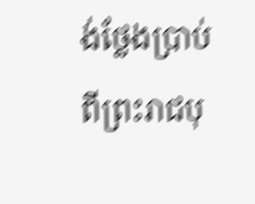ង់ថ្លែងប្រាប់ ពីព្រះរាជបុ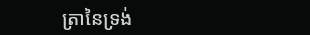ត្រានៃទ្រង់